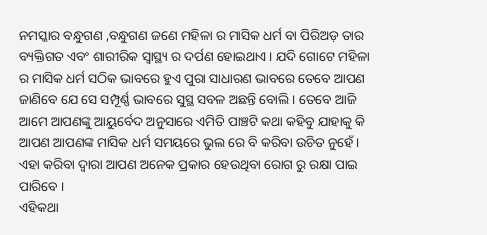ନମସ୍କାର ବନ୍ଧୁଗଣ ,ବନ୍ଧୁଗଣ ଜଣେ ମହିଳା ର ମାସିକ ଧର୍ମ ବା ପିରିଅଡ଼ ତାର ବ୍ୟକ୍ତିଗତ ଏବଂ ଶାରୀରିକ ସ୍ୱାସ୍ଥ୍ୟ ର ଦର୍ପଣ ହୋଇଥାଏ । ଯଦି ଗୋଟେ ମହିଳା ର ମାସିକ ଧର୍ମ ସଠିକ ଭାବରେ ହୁଏ ପୁରା ସାଧାରଣ ଭାବରେ ତେବେ ଆପଣ ଜାଣିବେ ଯେ ସେ ସମ୍ପୂର୍ଣ୍ଣ ଭାବରେ ସୁସ୍ଥ ସବଳ ଅଛନ୍ତି ବୋଲି । ତେବେ ଆଜି ଆମେ ଆପଣଙ୍କୁ ଆୟୁର୍ବେଦ ଅନୁସାରେ ଏମିତି ପାଞ୍ଚଟି କଥା କହିବୁ ଯାହାକୁ କି ଆପଣ ଆପଣଙ୍କ ମାସିକ ଧର୍ମ ସମୟରେ ଭୁଲ ରେ ବି କରିବା ଉଚିତ ନୁହେଁ । ଏହା କରିବା ଦ୍ବାରା ଆପଣ ଅନେକ ପ୍ରକାର ହେଉଥିବା ରୋଗ ରୁ ରକ୍ଷା ପାଇ ପାରିବେ ।
ଏହିକଥା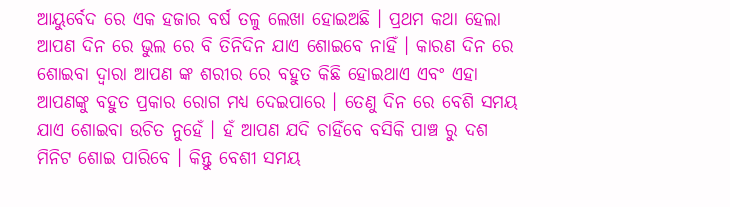ଆୟୁର୍ବେଦ ରେ ଏକ ହଜାର ବର୍ଷ ତଳୁ ଲେଖା ହୋଇଅଛି । ପ୍ରଥମ କଥା ହେଲା ଆପଣ ଦିନ ରେ ଭୁଲ ରେ ବି ତିନିଦିନ ଯାଏ ଶୋଇବେ ନାହିଁ । କାରଣ ଦିନ ରେ ଶୋଇବା ଦ୍ବାରା ଆପଣ ଙ୍କ ଶରୀର ରେ ବହୁତ କିଛି ହୋଇଥାଏ ଏବଂ ଏହା ଆପଣଙ୍କୁ ବହୁତ ପ୍ରକାର ରୋଗ ମଧ୍ୟ ଦେଇପାରେ । ତେଣୁ ଦିନ ରେ ବେଶି ସମୟ ଯାଏ ଶୋଇବା ଉଚିତ ନୁହେଁ । ହଁ ଆପଣ ଯଦି ଚାହିଁବେ ବସିକି ପାଞ୍ଚ ରୁ ଦଶ ମିନିଟ ଶୋଇ ପାରିବେ । କିନ୍ତୁ ବେଶୀ ସମୟ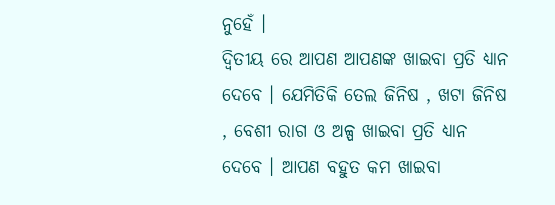ନୁହେଁ ।
ଦ୍ୱିତୀୟ ରେ ଆପଣ ଆପଣଙ୍କ ଖାଇବା ପ୍ରତି ଧ୍ୟାନ ଦେବେ । ଯେମିତିକି ତେଲ ଜିନିଷ , ଖଟା ଜିନିଷ , ବେଶୀ ରାଗ ଓ ଅଳ୍ପ ଖାଇବା ପ୍ରତି ଧ୍ୟାନ ଦେବେ । ଆପଣ ବହୁତ କମ ଖାଇବା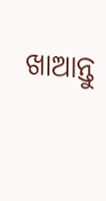ଖାଆନ୍ତୁ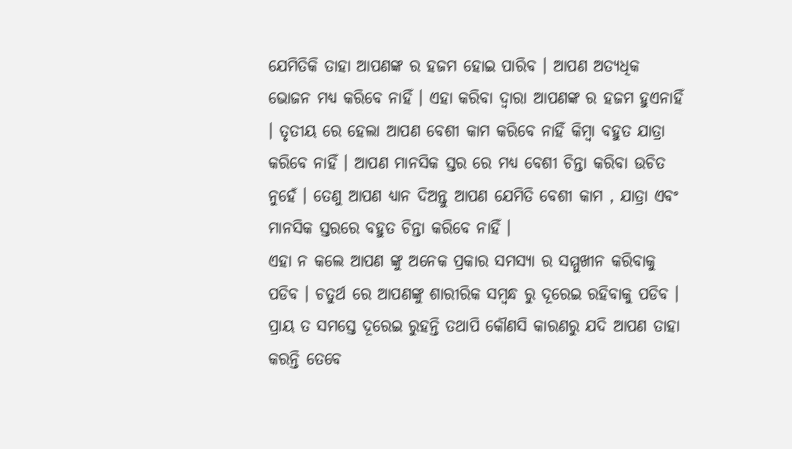ଯେମିତିକି ତାହା ଆପଣଙ୍କ ର ହଜମ ହୋଇ ପାରିବ । ଆପଣ ଅତ୍ୟଧିକ ଭୋଜନ ମଧ୍ୟ କରିବେ ନାହିଁ । ଏହା କରିବା ଦ୍ବାରା ଆପଣଙ୍କ ର ହଜମ ହୁଏନାହିଁ । ତୃତୀୟ ରେ ହେଲା ଆପଣ ବେଶୀ କାମ କରିବେ ନାହିଁ କିମ୍ଵା ବହୁତ ଯାତ୍ରା କରିବେ ନାହିଁ । ଆପଣ ମାନସିକ ସ୍ତର ରେ ମଧ୍ୟ ବେଶୀ ଚିନ୍ତା କରିବା ଉଚିତ ନୁହେଁ । ତେଣୁ ଆପଣ ଧ୍ୟାନ ଦିଅନ୍ତୁ ଆପଣ ଯେମିତି ବେଶୀ କାମ , ଯାତ୍ରା ଏବଂ ମାନସିକ ସ୍ତରରେ ବହୁତ ଚିନ୍ତା କରିବେ ନାହିଁ ।
ଏହା ନ କଲେ ଆପଣ ଙ୍କୁ ଅନେକ ପ୍ରକାର ସମସ୍ୟା ର ସମ୍ମୁଖୀନ କରିବାକୁ ପଡିବ । ଚତୁର୍ଥ ରେ ଆପଣଙ୍କୁ ଶାରୀରିକ ସମ୍ବନ୍ଧ ରୁ ଦୂରେଇ ରହିବାକୁ ପଡିବ । ପ୍ରାୟ ତ ସମସ୍ତେ ଦୂରେଇ ରୁହନ୍ତି ତଥାପି କୌଣସି କାରଣରୁ ଯଦି ଆପଣ ତାହା କରନ୍ତି ତେବେ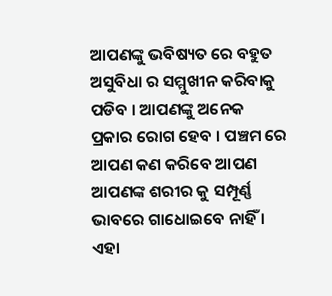ଆପଣଙ୍କୁ ଭବିଷ୍ୟତ ରେ ବହୁତ ଅସୁବିଧା ର ସମ୍ମୁଖୀନ କରିବାକୁ ପଡିବ । ଆପଣଙ୍କୁ ଅନେକ ପ୍ରକାର ରୋଗ ହେବ । ପଞ୍ଚମ ରେ ଆପଣ କଣ କରିବେ ଆପଣ ଆପଣଙ୍କ ଶରୀର କୁ ସମ୍ପୂର୍ଣ୍ଣ ଭାବରେ ଗାଧୋଇବେ ନାହିଁ । ଏହା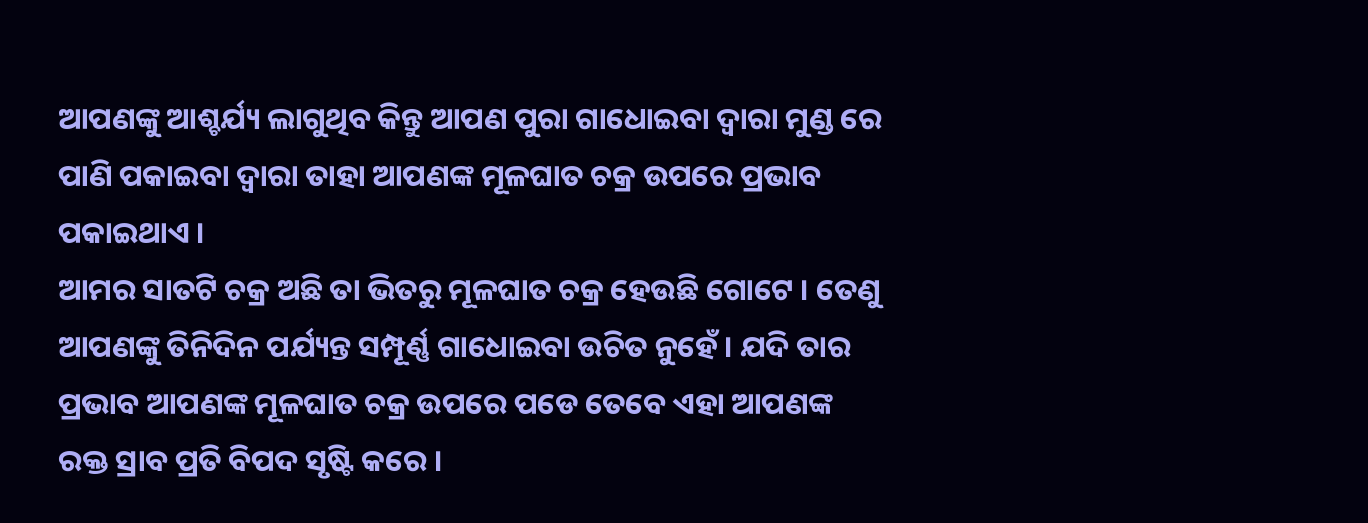ଆପଣଙ୍କୁ ଆଶ୍ଚର୍ଯ୍ୟ ଲାଗୁଥିବ କିନ୍ତୁ ଆପଣ ପୁରା ଗାଧୋଇବା ଦ୍ବାରା ମୁଣ୍ଡ ରେ ପାଣି ପକାଇବା ଦ୍ବାରା ତାହା ଆପଣଙ୍କ ମୂଳଘାତ ଚକ୍ର ଉପରେ ପ୍ରଭାବ ପକାଇଥାଏ ।
ଆମର ସାତଟି ଚକ୍ର ଅଛି ତା ଭିତରୁ ମୂଳଘାତ ଚକ୍ର ହେଉଛି ଗୋଟେ । ତେଣୁ ଆପଣଙ୍କୁ ତିନିଦିନ ପର୍ଯ୍ୟନ୍ତ ସମ୍ପୂର୍ଣ୍ଣ ଗାଧୋଇବା ଉଚିତ ନୁହେଁ । ଯଦି ତାର ପ୍ରଭାବ ଆପଣଙ୍କ ମୂଳଘାତ ଚକ୍ର ଉପରେ ପଡେ ତେବେ ଏହା ଆପଣଙ୍କ ରକ୍ତ ସ୍ରାବ ପ୍ରତି ବିପଦ ସୃଷ୍ଟି କରେ ।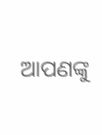ଆପଣଙ୍କୁ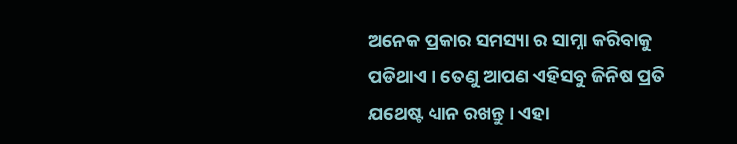ଅନେକ ପ୍ରକାର ସମସ୍ୟା ର ସାମ୍ନା କରିବାକୁ ପଡିଥାଏ । ତେଣୁ ଆପଣ ଏହିସବୁ ଜିନିଷ ପ୍ରତି ଯଥେଷ୍ଟ ଧ୍ୟାନ ରଖନ୍ତୁ । ଏହା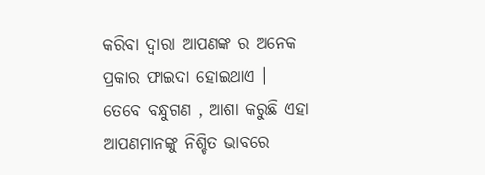କରିବା ଦ୍ବାରା ଆପଣଙ୍କ ର ଅନେକ ପ୍ରକାର ଫାଇଦା ହୋଇଥାଏ ।
ତେବେ ବନ୍ଧୁଗଣ , ଆଶା କରୁଛି ଏହା ଆପଣମାନଙ୍କୁ ନିଶ୍ଚିତ ଭାବରେ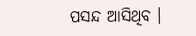ପସନ୍ଦ ଆସିଥିବ ।